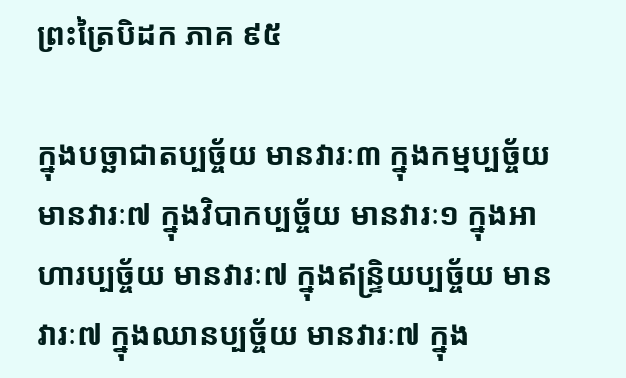ព្រះត្រៃបិដក ភាគ ៩៥

ក្នុងបច្ឆាជាតប្បច្ច័យ មានវារៈ៣ ក្នុងកម្មប្បច្ច័យ មានវារៈ៧ ក្នុងវិបាកប្បច្ច័យ មានវារៈ១ ក្នុងអាហារប្បច្ច័យ មានវារៈ៧ ក្នុងឥន្ទ្រិយប្បច្ច័យ មានវារៈ៧ ក្នុងឈានប្បច្ច័យ មានវារៈ៧ ក្នុង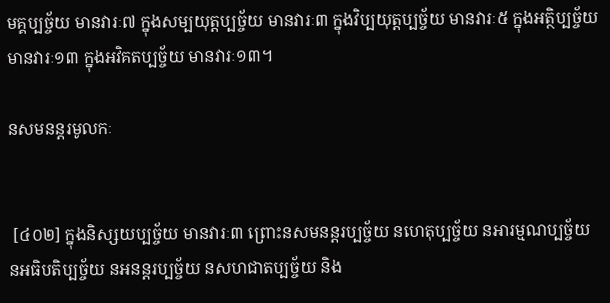មគ្គប្បច្ច័យ មានវារៈ៧ ក្នុងសម្បយុត្តប្បច្ច័យ មានវារៈ៣ ក្នុងវិប្បយុត្តប្បច្ច័យ មានវារៈ៥ ក្នុងអត្ថិប្បច្ច័យ មានវារៈ១៣ ក្នុងអវិគតប្បច្ច័យ មានវារៈ១៣។

នសមនន្តរមូលកៈ


 [៤០២] ក្នុងនិស្សយប្បច្ច័យ មានវារៈ៣ ព្រោះនសមនន្តរប្បច្ច័យ នហេតុប្បច្ច័យ នអារម្មណប្បច្ច័យ នអធិបតិប្បច្ច័យ នអនន្តរប្បច្ច័យ នសហជាតប្បច្ច័យ និង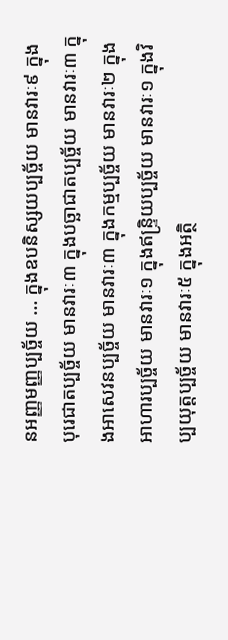នអញ្ញមញ្ញប្បច្ច័យ … ក្នុងឧបនិស្សយប្បច្ច័យ មានវារៈ៩ ក្នុងបុរេជាតប្បច្ច័យ មានវារៈ៣ ក្នុងបច្ឆាជាតប្បច្ច័យ មានវារៈ៣ ក្នុងអាសេវនប្បច្ច័យ មានវារៈ៣ ក្នុងកម្មប្បច្ច័យ មានវារៈ២ ក្នុងអាហារប្បច្ច័យ មានវារៈ១ ក្នុងឥន្ទ្រិយប្បច្ច័យ មានវារៈ១ ក្នុងវិប្បយុត្តប្បច្ច័យ មានវារៈ៥ ក្នុងអត្ថិ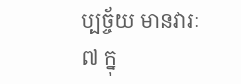ប្បច្ច័យ មានវារៈ៧ ក្នុ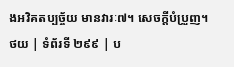ងអវិគតប្បច្ច័យ មានវារៈ៧។ សេចក្តីបំប្រួញ។
ថយ | ទំព័រទី ២៩៩ | ប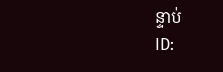ន្ទាប់
ID: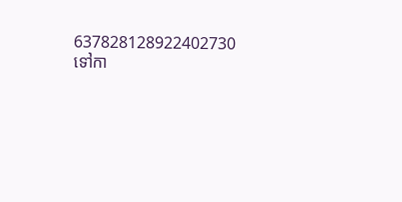637828128922402730
ទៅកា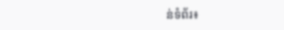ន់ទំព័រ៖